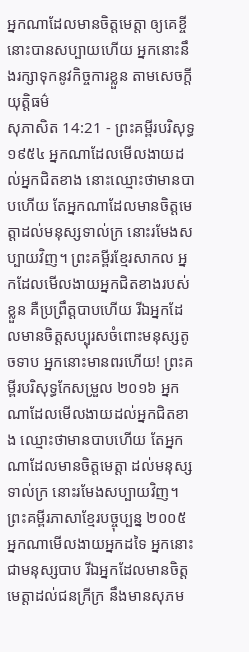អ្នកណាដែលមានចិត្តមេត្តា ឲ្យគេខ្ចី នោះបានសប្បាយហើយ អ្នកនោះនឹងរក្សាទុកនូវកិច្ចការខ្លួន តាមសេចក្ដីយុត្តិធម៌
សុភាសិត 14:21 - ព្រះគម្ពីរបរិសុទ្ធ ១៩៥៤ អ្នកណាដែលមើលងាយដល់អ្នកជិតខាង នោះឈ្មោះថាមានបាបហើយ តែអ្នកណាដែលមានចិត្តមេត្តាដល់មនុស្សទាល់ក្រ នោះរមែងសប្បាយវិញ។ ព្រះគម្ពីរខ្មែរសាកល អ្នកដែលមើលងាយអ្នកជិតខាងរបស់ខ្លួន គឺប្រព្រឹត្តបាបហើយ រីឯអ្នកដែលមានចិត្តសប្បុរសចំពោះមនុស្សតូចទាប អ្នកនោះមានពរហើយ! ព្រះគម្ពីរបរិសុទ្ធកែសម្រួល ២០១៦ អ្នកណាដែលមើលងាយដល់អ្នកជិតខាង ឈ្មោះថាមានបាបហើយ តែអ្នកណាដែលមានចិត្តមេត្តា ដល់មនុស្សទាល់ក្រ នោះរមែងសប្បាយវិញ។ ព្រះគម្ពីរភាសាខ្មែរបច្ចុប្បន្ន ២០០៥ អ្នកណាមើលងាយអ្នកដទៃ អ្នកនោះជាមនុស្សបាប រីឯអ្នកដែលមានចិត្តមេត្តាដល់ជនក្រីក្រ នឹងមានសុភម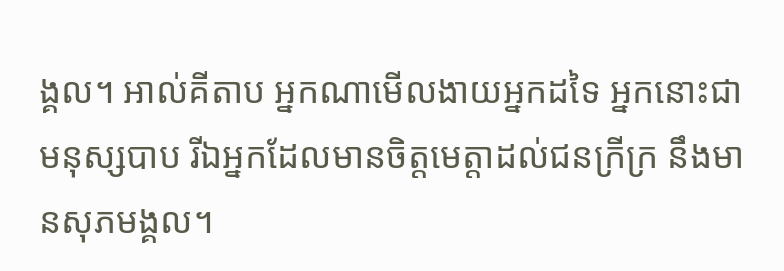ង្គល។ អាល់គីតាប អ្នកណាមើលងាយអ្នកដទៃ អ្នកនោះជាមនុស្សបាប រីឯអ្នកដែលមានចិត្តមេត្តាដល់ជនក្រីក្រ នឹងមានសុភមង្គល។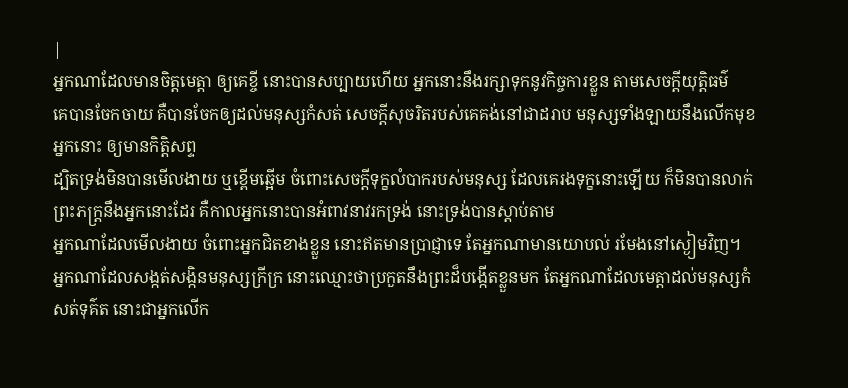|
អ្នកណាដែលមានចិត្តមេត្តា ឲ្យគេខ្ចី នោះបានសប្បាយហើយ អ្នកនោះនឹងរក្សាទុកនូវកិច្ចការខ្លួន តាមសេចក្ដីយុត្តិធម៌
គេបានចែកចាយ គឺបានចែកឲ្យដល់មនុស្សកំសត់ សេចក្ដីសុចរិតរបស់គេគង់នៅជាដរាប មនុស្សទាំងឡាយនឹងលើកមុខអ្នកនោះ ឲ្យមានកិត្តិសព្ទ
ដ្បិតទ្រង់មិនបានមើលងាយ ឬខ្ពើមឆ្អើម ចំពោះសេចក្ដីទុក្ខលំបាករបស់មនុស្ស ដែលគេរងទុក្ខនោះឡើយ ក៏មិនបានលាក់ព្រះភក្ត្រនឹងអ្នកនោះដែរ គឺកាលអ្នកនោះបានអំពាវនាវរកទ្រង់ នោះទ្រង់បានស្តាប់តាម
អ្នកណាដែលមើលងាយ ចំពោះអ្នកជិតខាងខ្លួន នោះឥតមានប្រាជ្ញាទេ តែអ្នកណាមានយោបល់ រមែងនៅស្ងៀមវិញ។
អ្នកណាដែលសង្កត់សង្កិនមនុស្សក្រីក្រ នោះឈ្មោះថាប្រកួតនឹងព្រះដ៏បង្កើតខ្លួនមក តែអ្នកណាដែលមេត្តាដល់មនុស្សកំសត់ទុគ៌ត នោះជាអ្នកលើក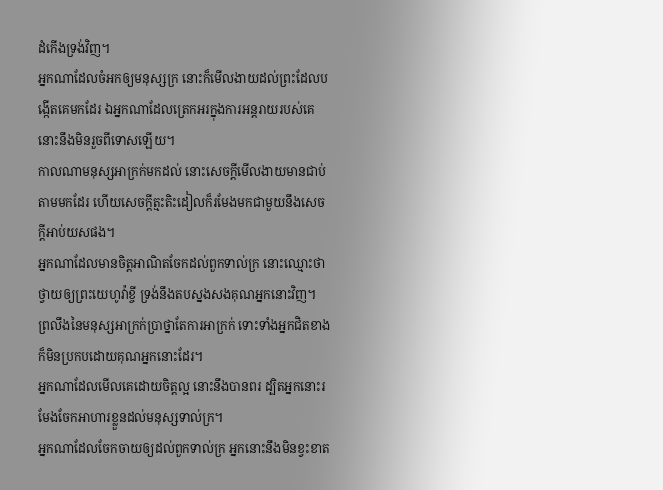ដំកើងទ្រង់វិញ។
អ្នកណាដែលចំអកឲ្យមនុស្សក្រ នោះក៏មើលងាយដល់ព្រះដែលបង្កើតគេមកដែរ ឯអ្នកណាដែលត្រេកអរក្នុងការអន្តរាយរបស់គេ នោះនឹងមិនរួចពីទោសឡើយ។
កាលណាមនុស្សអាក្រក់មកដល់ នោះសេចក្ដីមើលងាយមានជាប់តាមមកដែរ ហើយសេចក្ដីត្មះតិះដៀលក៏រមែងមកជាមួយនឹងសេចក្ដីអាប់យសផង។
អ្នកណាដែលមានចិត្តអាណិតចែកដល់ពួកទាល់ក្រ នោះឈ្មោះថាថ្វាយឲ្យព្រះយេហូវ៉ាខ្ចី ទ្រង់នឹងតបស្នងសងគុណអ្នកនោះវិញ។
ព្រលឹងនៃមនុស្សអាក្រក់ប្រាថ្នាតែការអាក្រក់ ទោះទាំងអ្នកជិតខាងក៏មិនប្រកបដោយគុណអ្នកនោះដែរ។
អ្នកណាដែលមើលគេដោយចិត្តល្អ នោះនឹងបានពរ ដ្បិតអ្នកនោះរមែងចែកអាហារខ្លួនដល់មនុស្សទាល់ក្រ។
អ្នកណាដែលចែកចាយឲ្យដល់ពួកទាល់ក្រ អ្នកនោះនឹងមិនខ្វះខាត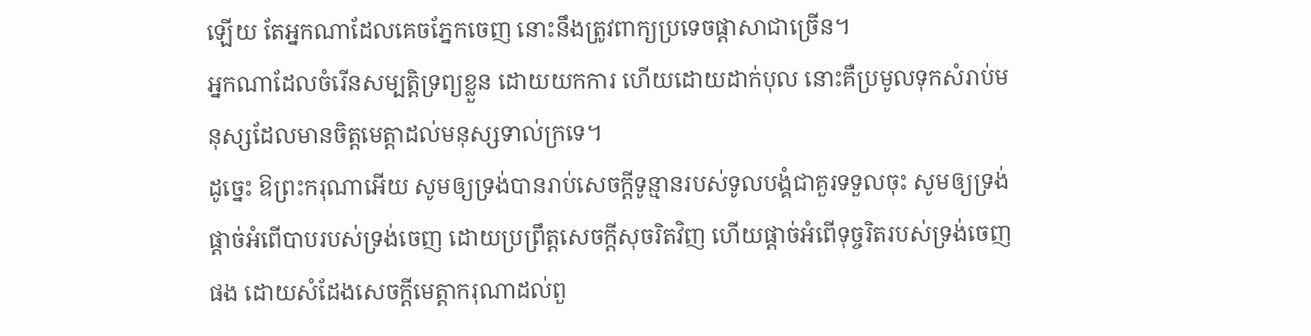ឡើយ តែអ្នកណាដែលគេចភ្នែកចេញ នោះនឹងត្រូវពាក្យប្រទេចផ្តាសាជាច្រើន។
អ្នកណាដែលចំរើនសម្បត្តិទ្រព្យខ្លួន ដោយយកការ ហើយដោយដាក់បុល នោះគឺប្រមូលទុកសំរាប់មនុស្សដែលមានចិត្តមេត្តាដល់មនុស្សទាល់ក្រទេ។
ដូច្នេះ ឱព្រះករុណាអើយ សូមឲ្យទ្រង់បានរាប់សេចក្ដីទូន្មានរបស់ទូលបង្គំជាគួរទទួលចុះ សូមឲ្យទ្រង់ផ្តាច់អំពើបាបរបស់ទ្រង់ចេញ ដោយប្រព្រឹត្តសេចក្ដីសុចរិតវិញ ហើយផ្តាច់អំពើទុច្ចរិតរបស់ទ្រង់ចេញផង ដោយសំដែងសេចក្ដីមេត្តាករុណាដល់ពួ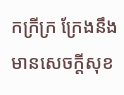កក្រីក្រ ក្រែងនឹងមានសេចក្ដីសុខ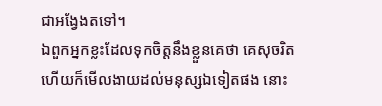ជាអង្វែងតទៅ។
ឯពួកអ្នកខ្លះដែលទុកចិត្តនឹងខ្លួនគេថា គេសុចរិត ហើយក៏មើលងាយដល់មនុស្សឯទៀតផង នោះ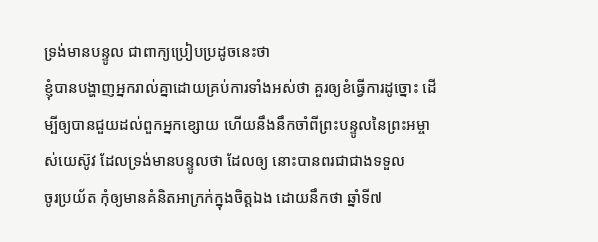ទ្រង់មានបន្ទូល ជាពាក្យប្រៀបប្រដូចនេះថា
ខ្ញុំបានបង្ហាញអ្នករាល់គ្នាដោយគ្រប់ការទាំងអស់ថា គួរឲ្យខំធ្វើការដូច្នោះ ដើម្បីឲ្យបានជួយដល់ពួកអ្នកខ្សោយ ហើយនឹងនឹកចាំពីព្រះបន្ទូលនៃព្រះអម្ចាស់យេស៊ូវ ដែលទ្រង់មានបន្ទូលថា ដែលឲ្យ នោះបានពរជាជាងទទួល
ចូរប្រយ័ត កុំឲ្យមានគំនិតអាក្រក់ក្នុងចិត្តឯង ដោយនឹកថា ឆ្នាំទី៧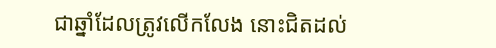ជាឆ្នាំដែលត្រូវលើកលែង នោះជិតដល់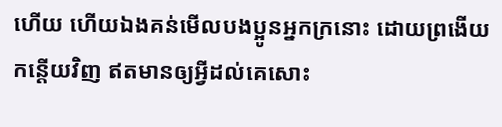ហើយ ហើយឯងគន់មើលបងប្អូនអ្នកក្រនោះ ដោយព្រងើយកន្តើយវិញ ឥតមានឲ្យអ្វីដល់គេសោះ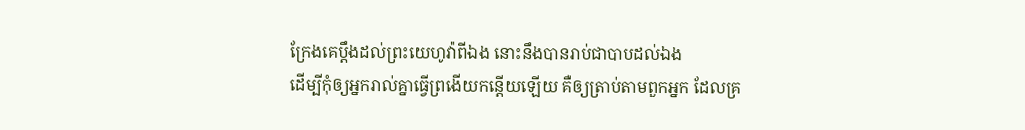ក្រែងគេប្តឹងដល់ព្រះយេហូវ៉ាពីឯង នោះនឹងបានរាប់ជាបាបដល់ឯង
ដើម្បីកុំឲ្យអ្នករាល់គ្នាធ្វើព្រងើយកន្តើយឡើយ គឺឲ្យត្រាប់តាមពួកអ្នក ដែលគ្រ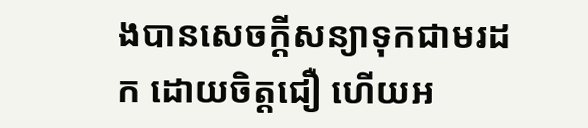ងបានសេចក្ដីសន្យាទុកជាមរដក ដោយចិត្តជឿ ហើយអ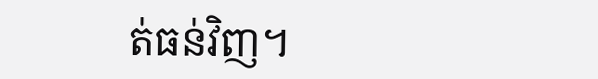ត់ធន់វិញ។